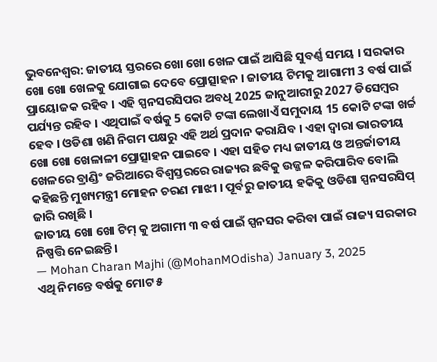ଭୁବନେଶ୍ବର: ଜାତୀୟ ସ୍ତରରେ ଖୋ ଖୋ ଖେଳ ପାଇଁ ଆସିଛି ସୁବର୍ଣ୍ଣ ସମୟ । ସରକାର ଖୋ ଖୋ ଖେଳକୁ ଯୋଗାଇ ଦେବେ ପ୍ରୋତ୍ସାହନ । ଜାତୀୟ ଟିମକୁ ଆଗାମୀ 3 ବର୍ଷ ପାଇଁ ପ୍ରାୟୋଜକ ରହିବ । ଏହି ସ୍ପନସରସିପର ଅବଧି 2025 ଜାନୁଆରୀରୁ 2027 ଡିସେମ୍ବର ପର୍ଯ୍ୟନ୍ତ ରହିବ । ଏଥିପାଇଁ ବର୍ଷକୁ 5 କୋଟି ଟଙ୍କା ଲେଖାଏଁ ସମୁଦାୟ 15 କୋଟି ଟଙ୍କା ଖର୍ଚ୍ଚ ହେବ । ଓଡିଶା ଖଣି ନିଗମ ପକ୍ଷରୁ ଏହି ଅର୍ଥ ପ୍ରଦାନ କରାଯିବ । ଏହା ଦ୍ୱାରା ଭାରତୀୟ ଖୋ ଖୋ ଖେଳାଳୀ ପ୍ରୋତ୍ସାହନ ପାଇବେ । ଏହା ସହିତ ମଧ୍ୟ ଜାତୀୟ ଓ ଅନ୍ତର୍ଜାତୀୟ ଖେଳରେ ବ୍ରାଣ୍ଡିଂ ଜରିଆରେ ବିଶ୍ୱସ୍ତରରେ ରାଜ୍ୟର ଛବିକୁ ଉଜ୍ଜଳ କରିପାରିବ ବୋଲି କହିଛନ୍ତି ମୁଖ୍ୟମନ୍ତ୍ରୀ ମୋହନ ଚରଣ ମାଝୀ । ପୂର୍ବରୁ ଜାତୀୟ ହକିକୁ ଓଡିଶା ସ୍ପନସରସିପ୍ ଜାରି ରଖିଛି ।
ଜାତୀୟ ଖୋ ଖୋ ଟିମ୍ କୁ ଅଗାମୀ ୩ ବର୍ଷ ପାଇଁ ସ୍ପନସର କରିବା ପାଇଁ ରାଜ୍ୟ ସରକାର ନିଷ୍ପତ୍ତି ନେଇଛନ୍ତି।
— Mohan Charan Majhi (@MohanMOdisha) January 3, 2025
ଏଥି ନିମନ୍ତେ ବର୍ଷକୁ ମୋଟ ୫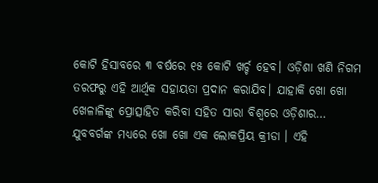କୋଟି ହିସାବରେ ୩ ବର୍ଷରେ ୧୫ କୋଟି ଖର୍ଚ୍ଚ ହେବ। ଓଡ଼ିଶା ଖଣି ନିଗମ ତରଫରୁ ଏହି ଆର୍ଥିକ ସହାୟତା ପ୍ରଦାନ କରାଯିବ। ଯାହାକି ଖୋ ଖୋ ଖେଳାଳିଙ୍କୁ ପ୍ରୋତ୍ସାହିତ କରିବା ସହିତ ସାରା ବିଶ୍ୱରେ ଓଡ଼ିଶାର…
ଯୁବବର୍ଗଙ୍କ ମଧ୍ୟରେ ଖୋ ଖୋ ଏକ ଲୋକପ୍ରିୟ କ୍ରୀଡା । ଏହି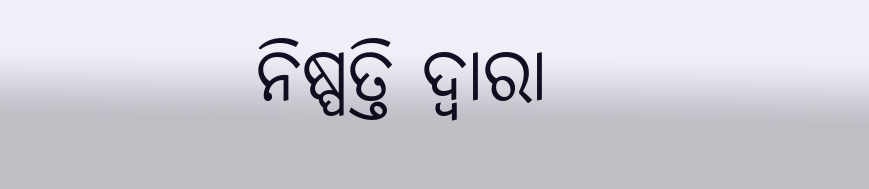ନିଷ୍ପତ୍ତି ଦ୍ୱାରା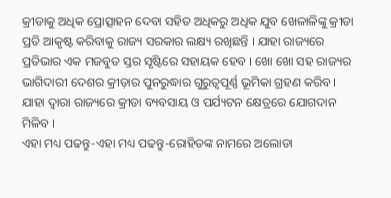କ୍ରୀଡାକୁ ଅଧିକ ପ୍ରୋତ୍ସାହନ ଦେବା ସହିତ ଅଧିକରୁ ଅଧିକ ଯୁବ ଖେଳାଳିଙ୍କୁ କ୍ରୀଡା ପ୍ରତି ଆକୃଷ୍ଟ କରିବାକୁ ରାଜ୍ୟ ସରକାର ଲକ୍ଷ୍ୟ ରଖିଛନ୍ତି । ଯାହା ରାଜ୍ୟରେ ପ୍ରତିଭାର ଏକ ମଜବୁତ ସ୍ତର ସୃଷ୍ଟିରେ ସହାୟକ ହେବ । ଖୋ ଖୋ ସହ ରାଜ୍ୟର ଭାଗିଦାରୀ ଦେଶର କ୍ରୀଡ଼ାର ପୁନରୁଦ୍ଧାର ଗୁରୁତ୍ୱପୂର୍ଣ୍ଣ ଭୂମିକା ଗ୍ରହଣ କରିବ । ଯାହା ଦ୍ୱାରା ରାଜ୍ୟରେ କ୍ରୀଡା ବ୍ୟବସାୟ ଓ ପର୍ଯ୍ୟଟନ କ୍ଷେତ୍ରରେ ଯୋଗଦାନ ମିଳିବ ।
ଏହା ମଧ୍ୟ ପଢନ୍ତୁ-ଏହା ମଧ୍ୟ ପଢନ୍ତୁ-ରୋହିତଙ୍କ ନାମରେ ଅଲୋଡା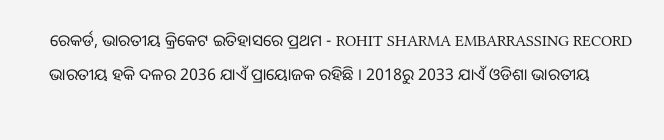ରେକର୍ଡ, ଭାରତୀୟ କ୍ରିକେଟ ଇତିହାସରେ ପ୍ରଥମ - ROHIT SHARMA EMBARRASSING RECORD
ଭାରତୀୟ ହକି ଦଳର 2036 ଯାଏଁ ପ୍ରାୟୋଜକ ରହିଛି । 2018ରୁ 2033 ଯାଏଁ ଓଡିଶା ଭାରତୀୟ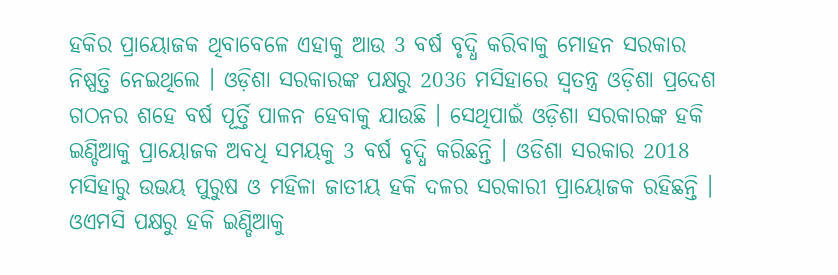ହକିର ପ୍ରାୟୋଜକ ଥିବାବେଳେ ଏହାକୁ ଆଉ 3 ବର୍ଷ ବୃଦ୍ଧି କରିବାକୁ ମୋହନ ସରକାର ନିଷ୍ପତ୍ତି ନେଇଥିଲେ । ଓଡ଼ିଶା ସରକାରଙ୍କ ପକ୍ଷରୁ 2036 ମସିହାରେ ସ୍ଵତନ୍ତ୍ର ଓଡ଼ିଶା ପ୍ରଦେଶ ଗଠନର ଶହେ ବର୍ଷ ପୂର୍ତ୍ତି ପାଳନ ହେବାକୁ ଯାଉଛି । ସେଥିପାଇଁ ଓଡ଼ିଶା ସରକାରଙ୍କ ହକି ଇଣ୍ଡିଆକୁ ପ୍ରାୟୋଜକ ଅବଧି ସମୟକୁ 3 ବର୍ଷ ବୃଦ୍ଧି କରିଛନ୍ତି । ଓଡିଶା ସରକାର 2018 ମସିହାରୁ ଉଭୟ ପୁରୁଷ ଓ ମହିଳା ଜାତୀୟ ହକି ଦଳର ସରକାରୀ ପ୍ରାୟୋଜକ ରହିଛନ୍ତି । ଓଏମସି ପକ୍ଷରୁ ହକି ଇଣ୍ଡିଆକୁ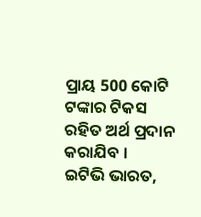ପ୍ରାୟ 500 କୋଟି ଟଙ୍କାର ଟିକସ ରହିତ ଅର୍ଥ ପ୍ରଦାନ କରାଯିବ ।
ଇଟିଭି ଭାରତ,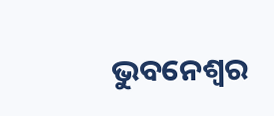ଭୁବନେଶ୍ବର